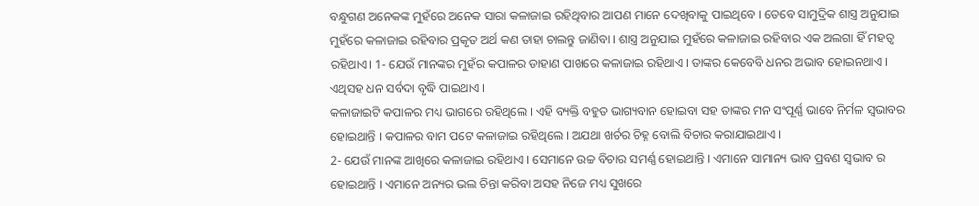ବନ୍ଧୁଗଣ ଅନେକଙ୍କ ମୁହଁରେ ଅନେକ ସାରା କଳାଜାଇ ରହିଥିବାର ଆପଣ ମାନେ ଦେଖିବାକୁ ପାଇଥିବେ । ତେବେ ସାମୁଦ୍ରିକ ଶାସ୍ତ୍ର ଅନୁଯାଇ ମୁହଁରେ କଳାଜାଇ ରହିବାର ପ୍ରକୃତ ଅର୍ଥ କଣ ତାହା ଚାଲନ୍ତୁ ଜାଣିବା । ଶାସ୍ତ୍ର ଅନୁଯାଇ ମୁହଁରେ କଳାଜାଇ ରହିବାର ଏକ ଅଲଗା ହିଁ ମହତ୍ଵ ରହିଥାଏ। 1- ଯେଉଁ ମାନଙ୍କର ମୁହଁର କପାଳର ଡାହାଣ ପାଖରେ କଳାଜାଇ ରହିଥାଏ । ତାଙ୍କର କେବେବି ଧନର ଅଭାବ ହୋଇନଥାଏ । ଏଥିସହ ଧନ ସର୍ବଦା ବୃଦ୍ଧି ପାଇଥାଏ ।
କଳାଜାଇଟି କପାଳର ମଧ୍ୟ ଭାଗରେ ରହିଥିଲେ । ଏହି ବ୍ୟକ୍ତି ବହୁତ ଭାଗ୍ୟବାନ ହୋଇବା ସହ ତାଙ୍କର ମନ ସଂପୂର୍ଣ୍ଣ ଭାବେ ନିର୍ମଳ ସ୍ଵଭାବର ହୋଇଥାନ୍ତି । କପାଳର ବାମ ପଟେ କଳାଜାଇ ରହିଥିଲେ । ଅଯଥା ଖର୍ଚର ଚିହ୍ନ ବୋଲି ବିଚାର କରାଯାଇଥାଏ ।
2- ଯେଉଁ ମାନଙ୍କ ଆଖିରେ କଳାଜାଇ ରହିଥାଏ । ସେମାନେ ଉଚ୍ଚ ବିଚାର ସମର୍ଣ୍ଣ ହୋଇଥାନ୍ତି । ଏମାନେ ସାମାନ୍ୟ ଭାବ ପ୍ରବଣ ସ୍ଵଭାବ ର ହୋଇଥାନ୍ତି । ଏମାନେ ଅନ୍ୟର ଭଲ ଚିନ୍ତା କରିବା ଅସହ ନିଜେ ମଧ୍ୟ ସୁଖରେ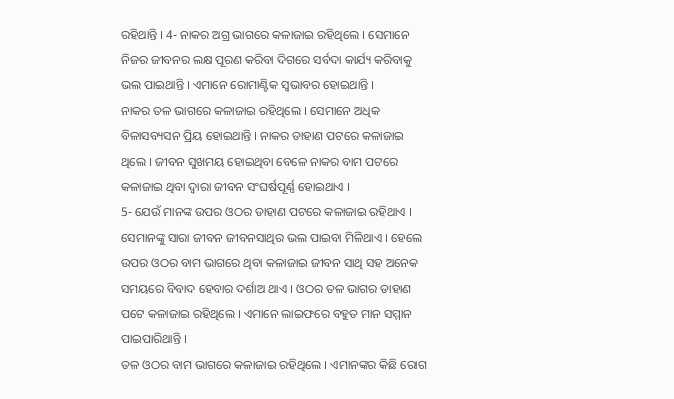ରହିଥାନ୍ତି । 4- ନାକର ଅଗ୍ର ଭାଗରେ କଳାଜାଇ ରହିଥିଲେ । ସେମାନେ ନିଜର ଜୀବନର ଲକ୍ଷ ପୂରଣ କରିବା ଦିଗରେ ସର୍ବଦା କାର୍ଯ୍ୟ କରିବାକୁ ଭଲ ପାଇଥାନ୍ତି । ଏମାନେ ରୋମାଣ୍ଟିକ ସ୍ଵଭାବର ହୋଇଥାନ୍ତି ।
ନାକର ତଳ ଭାଗରେ କଳାଜାଇ ରହିଥିଲେ । ସେମାନେ ଅଧିକ ବିଳାସବ୍ୟସନ ପ୍ରିୟ ହୋଇଥାନ୍ତି । ନାକର ଡାହାଣ ପଟରେ କଳାଜାଇ ଥିଲେ । ଜୀବନ ସୁଖମୟ ହୋଇଥିବା ବେଳେ ନାକର ବାମ ପଟରେ କଳାଜାଇ ଥିବା ଦ୍ଵାରା ଜୀବନ ସଂଘର୍ଷପୂର୍ଣ୍ଣ ହୋଇଥାଏ ।
5- ଯେଉଁ ମାନଙ୍କ ଉପର ଓଠର ଡାହାଣ ପଟରେ କଳାଜାଇ ରହିଥାଏ । ସେମାନଙ୍କୁ ସାରା ଜୀବନ ଜୀବନସାଥିର ଭଲ ପାଇବା ମିଳିଥାଏ । ହେଲେ ଉପର ଓଠର ବାମ ଭାଗରେ ଥିବା କଳାଜାଇ ଜୀବନ ସାଥି ସହ ଅନେକ ସମୟରେ ବିବାଦ ହେବାର ଦର୍ଶାଅ ଥାଏ । ଓଠର ତଳ ଭାଗର ଡାହାଣ ପଟେ କଳାଜାଇ ରହିଥିଲେ । ଏମାନେ ଲାଇଫରେ ବହୁତ ମାନ ସମ୍ମାନ ପାଇପାରିଥାନ୍ତି ।
ତଳ ଓଠର ବାମ ଭାଗରେ କଳାଜାଇ ରହିଥିଲେ । ଏମାନଙ୍କର କିଛି ରୋଗ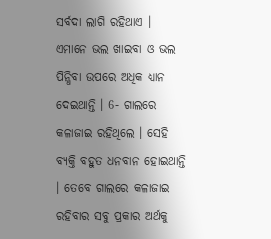ସର୍ବଦା ଲାଗି ରହିଥାଏ । ଏମାନେ ଭଲ ଖାଇବା ଓ ଭଲ ପିନ୍ଧିବା ଉପରେ ଅଧିକ ଧ୍ୟାନ ଦେଇଥାନ୍ତି । 6- ଗାଲରେ କଳାଜାଇ ରହିଥିଲେ । ସେହି ବ୍ୟକ୍ତି ବହୁତ ଧନବାନ ହୋଇଥାନ୍ତି । ତେବେ ଗାଲରେ କଳାଜାଇ ରହିବାର ସବୁ ପ୍ରକାର ଅର୍ଥକୁ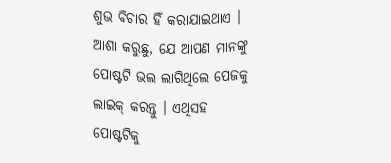ଶୁଭ ବିଚାର ହିଁ କରାଯାଇଥାଏ । ଆଶା କରୁଛୁ, ଯେ ଆପଣ ମାନଙ୍କୁ ପୋଷ୍ଟଟି ଭଲ ଲାଗିଥିଲେ ପେଜକୁ ଲାଇକ୍ କରନ୍ତୁ । ଏଥିସହ ପୋଷ୍ଟଟିକୁ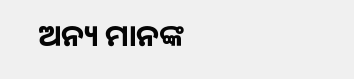ଅନ୍ୟ ମାନଙ୍କ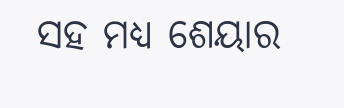ସହ ମଧ୍ୟ ଶେୟାର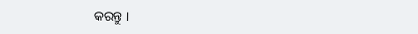କରନ୍ତୁ ।